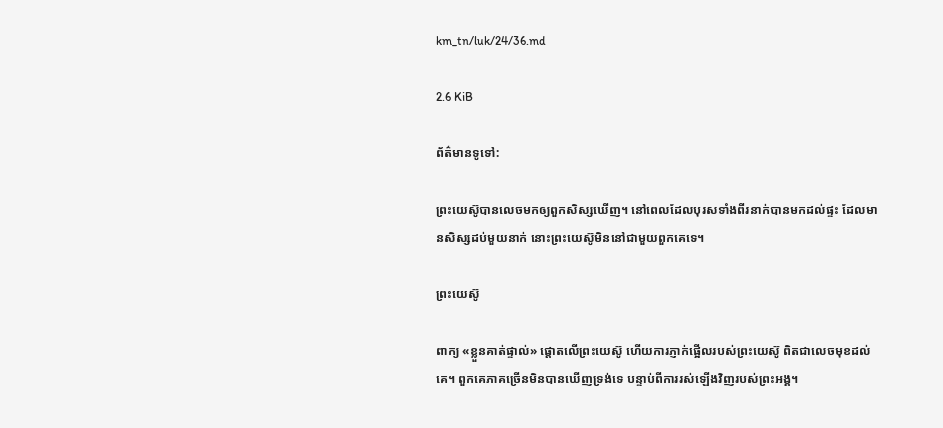km_tn/luk/24/36.md

2.6 KiB

ព័ត៌មានទូទៅ:

ព្រះយេស៊ូបានលេចមកឲ្យពួកសិស្សឃើញ។ នៅពេលដែលបុរសទាំងពីរនាក់បានមកដល់ផ្ទះ ដែលមានសិស្សដប់មួយនាក់ នោះព្រះយេស៊ូមិននៅជាមួយពួកគេទេ។

ព្រះយេស៊ូ

ពាក្យ «ខ្លួនគាត់ផ្ទាល់» ផ្តោតលើព្រះយេស៊ូ ហើយការភ្ញាក់ផ្អើលរបស់ព្រះយេស៊ូ ពិតជាលេចមុខដល់គេ។ ពួកគេភាគច្រើនមិនបានឃើញទ្រង់ទេ បន្ទាប់ពីការរស់ឡើងវិញរបស់ព្រះអង្គ។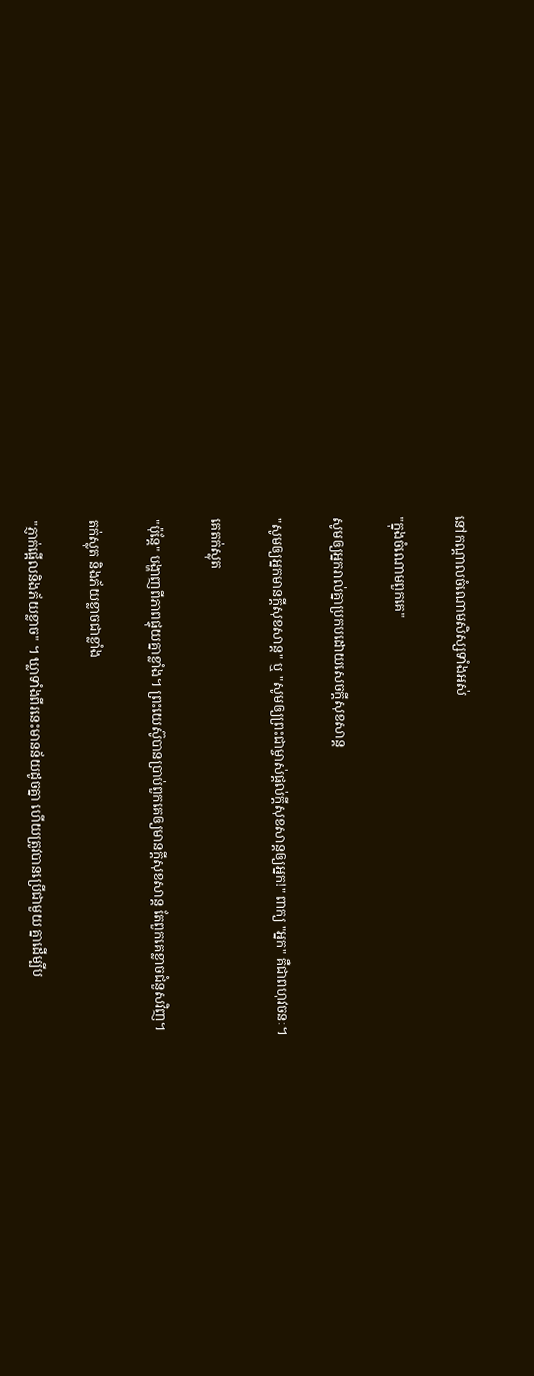នៅកណ្ដាលចំណោមសិស្សទាំងអស់

"ក្នុងចំណោមពួកគេ"

សូមឲ្យអ្នករាល់គ្នាប្រកបដោយសេចក្ដីសុខសាន្ត

"សូមឲ្យអ្នកមានក្តីសុខសាន្ត" ឬ "សូមឲ្យព្រះជាម្ចាស់ផ្តល់ក្តីសុខសាន្តឲ្យអ្នក!" ពាក្យ "អ្នក" គឺជាពហុវចនៈ។

គេតក់ស្លុត

"ប៉ុន្តែ" បង្ហាញពីភាពផ្ទុយគ្នាខ្លាំង។ ព្រះយេស៊ូបានប្រាប់ពួកគេឲ្យមានក្តីសុខសាន្ត តែពួកគេខ្លាចជំនួសវិញ។

តក់ស្លុត និងភ័យខ្លាចជាខ្លាំង

"ភ្ញាក់ផ្អើលនិងភ័យខ្លាច" ។ ឃ្លាទាំងពីរនេះមានន័យដូចគ្នា ហើយត្រូវបានប្រើជាមួយ គ្នាដើម្បីប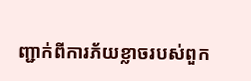ញ្ជាក់ពីការភ័យខ្លាចរបស់ពួក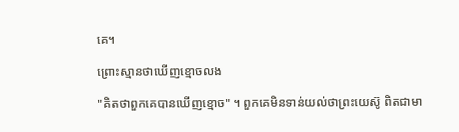គេ។

ព្រោះស្មានថាឃើញខ្មោចលង

"គិតថាពួកគេបានឃើញខ្មោច" ។ ពួកគេមិនទាន់យល់ថាព្រះយេស៊ូ ពិតជាមា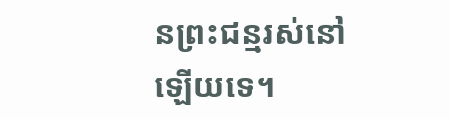នព្រះជន្មរស់នៅឡើយទេ។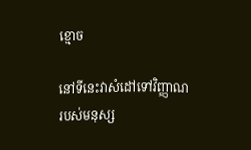ខ្មោច

នៅទីនេះវាសំដៅទៅវិញ្ញាណរបស់មនុស្ស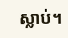ស្លាប់។